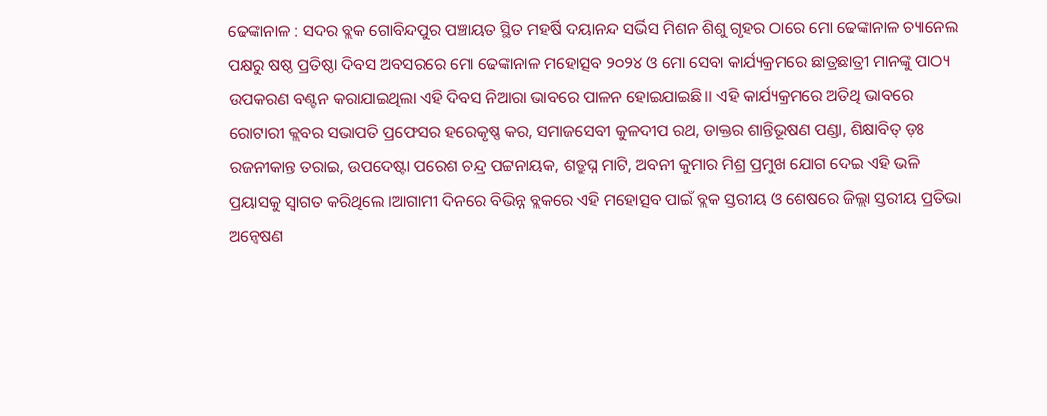ଢେଙ୍କାନାଳ : ସଦର ବ୍ଲକ ଗୋବିନ୍ଦପୁର ପଞ୍ଚାୟତ ସ୍ଥିତ ମହର୍ଷି ଦୟାନନ୍ଦ ସର୍ଭିସ ମିଶନ ଶିଶୁ ଗୃହର ଠାରେ ମୋ ଢେଙ୍କାନାଳ ଚ୍ୟାନେଲ ପକ୍ଷରୁ ଷଷ୍ଠ ପ୍ରତିଷ୍ଠା ଦିବସ ଅବସରରେ ମୋ ଢେଙ୍କାନାଳ ମହୋତ୍ସବ ୨୦୨୪ ଓ ମୋ ସେବା କାର୍ଯ୍ୟକ୍ରମରେ ଛାତ୍ରଛାତ୍ରୀ ମାନଙ୍କୁ ପାଠ୍ୟ ଉପକରଣ ବଣ୍ଟନ କରାଯାଇଥିଲା ଏହି ଦିବସ ନିଆରା ଭାବରେ ପାଳନ ହୋଇଯାଇଛି।। ଏହି କାର୍ଯ୍ୟକ୍ରମରେ ଅତିଥି ଭାବରେ ରୋଟାରୀ କ୍ଲବର ସଭାପତି ପ୍ରଫେସର ହରେକୃଷ୍ଣ କର, ସମାଜସେବୀ କୁଳଦୀପ ରଥ, ଡାକ୍ତର ଶାନ୍ତିଭୂଷଣ ପଣ୍ଡା, ଶିକ୍ଷାବିତ୍ ଡ଼ଃ ରଜନୀକାନ୍ତ ତରାଇ, ଉପଦେଷ୍ଟା ପରେଶ ଚନ୍ଦ୍ର ପଟ୍ଟନାୟକ, ଶତ୍ରୁଘ୍ନ ମାଟି, ଅବନୀ କୁମାର ମିଶ୍ର ପ୍ରମୁଖ ଯୋଗ ଦେଇ ଏହି ଭଳି ପ୍ରୟାସକୁ ସ୍ୱାଗତ କରିଥିଲେ ।ଆଗାମୀ ଦିନରେ ବିଭିନ୍ନ ବ୍ଲକରେ ଏହି ମହୋତ୍ସବ ପାଇଁ ବ୍ଲକ ସ୍ତରୀୟ ଓ ଶେଷରେ ଜିଲ୍ଲା ସ୍ତରୀୟ ପ୍ରତିଭା ଅନ୍ୱେଷଣ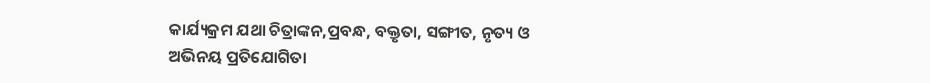କାର୍ଯ୍ୟକ୍ରମ ଯଥା ଚିତ୍ରାଙ୍କନ,ପ୍ରବନ୍ଧ, ବକ୍ତୃତା, ସଙ୍ଗୀତ, ନୃତ୍ୟ ଓ ଅଭିନୟ ପ୍ରତିଯୋଗିତା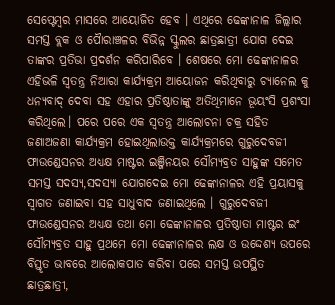ସେପ୍ଟେମ୍ବର ମାସରେ ଆୟୋଜିତ ହେବ । ଏଥିରେ ଢେଙ୍କାନାଳ ଜିଲ୍ଲାର ସମସ୍ତ ବ୍ଲକ ଓ ପୋୖରାଞ୍ଚଳର ବିଭିନ୍ନ ସ୍କୁଲର ଛାତ୍ରଛାତ୍ରୀ ଯୋଗ ଦେଇ ତାଙ୍କର ପ୍ରତିଭା ପ୍ରଦର୍ଶନ କରିପାରିବେ । ଶେଷରେ ମୋ ଢେଙ୍କାନାଳର ଏହିଭଳି ସ୍ୱତନ୍ତ୍ର ନିଆରା କାର୍ଯ୍ୟକ୍ରମ ଆୟୋଜନ କରିଥିବାରୁ ଚ୍ୟାନେଲ କୁ ଧନ୍ୟବାଦ୍ ଦେବା ସହ ଏହାର ପ୍ରତିଷ୍ଠାତାଙ୍କୁ ଅତିଥିମାନେ ଭୂୟଂସି ପ୍ରଶଂସା କରିଥିଲେ। ପରେ ପରେ ଏକ ସ୍ଵତନ୍ତ୍ର ଆଲୋଚନା ଚକ୍ର ସହିତ ଜଣାଅଜଣା କାର୍ଯ୍ୟକ୍ରମ ହୋଇଥିଲାଉକ୍ତ କାର୍ଯ୍ୟକ୍ରମରେ ଗୁରୁଦେବଜୀ ଫାଉଣ୍ଡେସନର ଅଧ୍ୟକ୍ଷ ମାଷ୍ଟର ଇଞ୍ଜିନୟର ସୌମ୍ୟବ୍ରତ ସାହୁଙ୍କ ସମେତ ସମସ୍ତ ସଦସ୍ୟ,ସଦସ୍ୟା ଯୋଗଦେଇ ମୋ ଢେଙ୍କାନାଳର ଏହି ପ୍ରୟାସକୁ ସ୍ୱାଗତ ଜଣାଇବା ସହ ସାଧୁବାଦ ଜଣାଇଥିଲେ । ଗୁରୁଦେବଜୀ ଫାଉଣ୍ଡେସନର ଅଧ୍ୟକ୍ଷ ତଥା ମୋ ଢେଙ୍କାନାଳର ପ୍ରତିଷ୍ଠାତା ମାଷ୍ଟର ଇଂ ସୌମ୍ୟବ୍ରତ ସାହୁ ପ୍ରଥମେ ମୋ ଢେଙ୍କାନାଳର ଲକ୍ଷ ଓ ଉଦ୍ଦେଶ୍ୟ ଉପରେ ବିସ୍ତୃତ ଭାବରେ ଆଲୋକପାତ କରିବା ପରେ ସମସ୍ତ ଉପସ୍ଥିତ ଛାତ୍ରଛାତ୍ରୀ,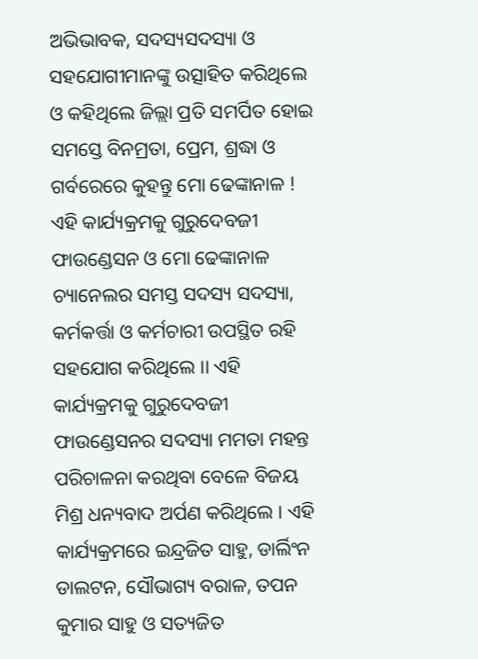ଅଭିଭାବକ, ସଦସ୍ୟସଦସ୍ୟା ଓ ସହଯୋଗୀମାନଙ୍କୁ ଉତ୍ସାହିତ କରିଥିଲେ ଓ କହିଥିଲେ ଜିଲ୍ଲା ପ୍ରତି ସମର୍ପିତ ହୋଇ ସମସ୍ତେ ବିନମ୍ରତା, ପ୍ରେମ, ଶ୍ରଦ୍ଧା ଓ ଗର୍ବରେରେ କୁହନ୍ତୁ ମୋ ଢେଙ୍କାନାଳ ! ଏହି କାର୍ଯ୍ୟକ୍ରମକୁ ଗୁରୁଦେବଜୀ ଫାଉଣ୍ଡେସନ ଓ ମୋ ଢେଙ୍କାନାଳ ଚ୍ୟାନେଲର ସମସ୍ତ ସଦସ୍ୟ ସଦସ୍ୟା, କର୍ମକର୍ତ୍ତା ଓ କର୍ମଚାରୀ ଉପସ୍ଥିତ ରହି ସହଯୋଗ କରିଥିଲେ ।। ଏହି କାର୍ଯ୍ୟକ୍ରମକୁ ଗୁରୁଦେବଜୀ ଫାଉଣ୍ଡେସନର ସଦସ୍ୟା ମମତା ମହନ୍ତ ପରିଚାଳନା କରଥିବା ବେଳେ ବିଜୟ ମିଶ୍ର ଧନ୍ୟବାଦ ଅର୍ପଣ କରିଥିଲେ । ଏହି କାର୍ଯ୍ୟକ୍ରମରେ ଇନ୍ଦ୍ରଜିତ ସାହୁ, ଡାର୍ଲିଂନ ଡାଲଟନ, ସୌଭାଗ୍ୟ ବରାଳ, ତପନ କୁମାର ସାହୁ ଓ ସତ୍ୟଜିତ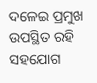ଦଳେଇ ପ୍ରମୁଖ ଉପସ୍ଥିତ ରହି ସହଯୋଗ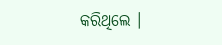କରିଥିଲେ ।